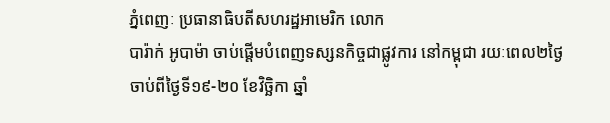ភ្នំពេញៈ ប្រធានាធិបតីសហរដ្ឋអាមេរិក លោក
បារ៉ាក់ អូបាម៉ា ចាប់ផ្តើមបំពេញទស្សនកិច្ចជាផ្លូវការ នៅកម្ពុជា រយៈពេល២ថ្ងៃ
ចាប់ពីថ្ងៃទី១៩-២០ ខែវិច្ឆិកា ឆ្នាំ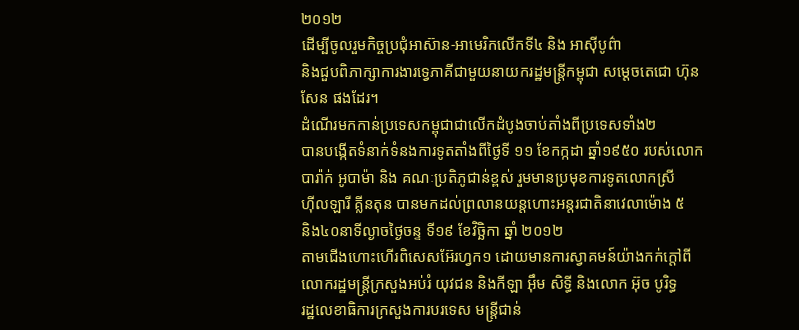២០១២
ដើម្បីចូលរួមកិច្ចប្រជុំអាស៊ាន-អាមេរិកលើកទី៤ និង អាស៊ីបូព៌ា
និងជួបពិភាក្សាការងារទ្វេភាគីជាមួយនាយករដ្ឋមន្រ្តីកម្ពុជា សម្តេចតេជោ ហ៊ុន
សែន ផងដែរ។
ដំណើរមកកាន់ប្រទេសកម្ពុជាជាលើកដំបូងចាប់តាំងពីប្រទេសទាំង២
បានបង្កើតទំនាក់ទំនងការទូតតាំងពីថ្ងៃទី ១១ ខែកក្កដា ឆ្នាំ១៩៥០ របស់លោក
បារ៉ាក់ អូបាម៉ា និង គណៈប្រតិភូជាន់ខ្ពស់ រួមមានប្រមុខការទូតលោកស្រី
ហ៊ីលឡារី គ្លីនតុន បានមកដល់ព្រលានយន្តហោះអន្តរជាតិនាវេលាម៉ោង ៥
និង៤០នាទីល្ងាចថ្ងៃចន្ទ ទី១៩ ខែវិច្ឆិកា ឆ្នាំ ២០១២
តាមជើងហោះហើរពិសេសអ៊ែរហ្វក១ ដោយមានការស្វាគមន៍យ៉ាងកក់ក្តៅពី
លោករដ្ឋមន្រ្តីក្រសួងអប់រំ យុវជន និងកីឡា អ៊ឹម សិទ្ធី និងលោក អ៊ុច បូរិទ្ធ
រដ្ឋលេខាធិការក្រសួងការបរទេស មន្រ្តីជាន់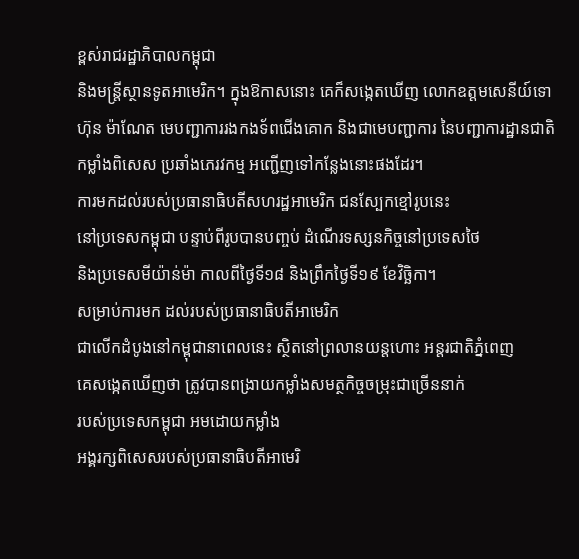ខ្ពស់រាជរដ្ឋាភិបាលកម្ពុជា
និងមន្រ្តីស្ថានទូតអាមេរិក។ ក្នុងឱកាសនោះ គេក៏សង្កេតឃើញ លោកឧត្តមសេនីយ៍ទោ
ហ៊ុន ម៉ាណែត មេបញ្ជាការរងកងទ័ពជើងគោក និងជាមេបញ្ជាការ នៃបញ្ជាការដ្ឋានជាតិ
កម្លាំងពិសេស ប្រឆាំងភេរវកម្ម អញ្ជើញទៅកន្លែងនោះផងដែរ។
ការមកដល់របស់ប្រធានាធិបតីសហរដ្ឋអាមេរិក ជនស្បែកខ្មៅរូបនេះ
នៅប្រទេសកម្ពុជា បន្ទាប់ពីរូបបានបញ្ចប់ ដំណើរទស្សនកិច្ចនៅប្រទេសថៃ
និងប្រទេសមីយ៉ាន់ម៉ា កាលពីថ្ងៃទី១៨ និងព្រឹកថ្ងៃទី១៩ ខែវិច្ឆិកា។
សម្រាប់ការមក ដល់របស់ប្រធានាធិបតីអាមេរិក
ជាលើកដំបូងនៅកម្ពុជានាពេលនេះ ស្ថិតនៅព្រលានយន្តហោះ អន្តរជាតិភ្នំពេញ
គេសង្កេតឃើញថា ត្រូវបានពង្រាយកម្លាំងសមត្ថកិច្ចចម្រុះជាច្រើននាក់
របស់ប្រទេសកម្ពុជា អមដោយកម្លាំង
អង្គរក្សពិសេសរបស់ប្រធានាធិបតីអាមេរិ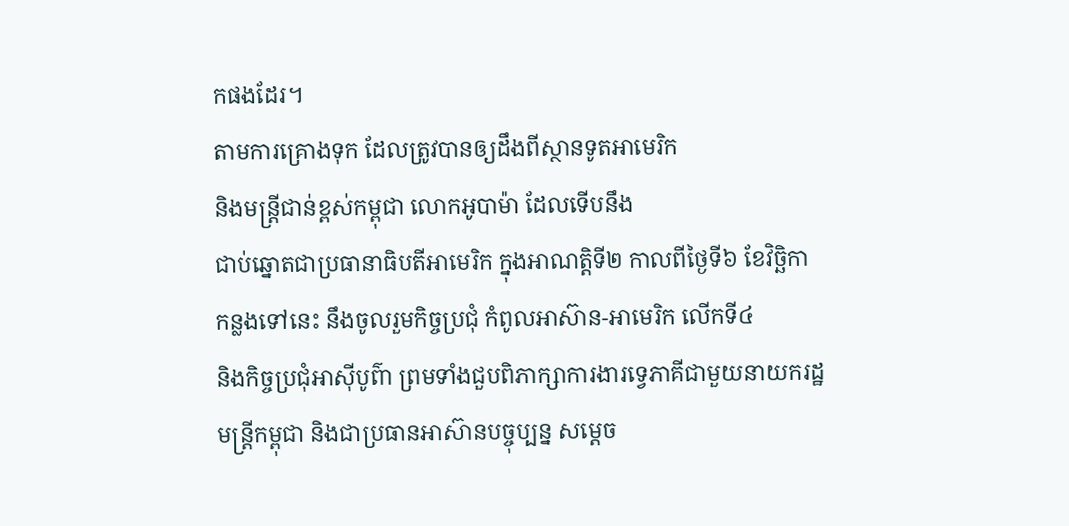កផងដែរ។
តាមការគ្រោងទុក ដែលត្រូវបានឲ្យដឹងពីស្ថានទូតអាមេរិក
និងមន្រ្តីជាន់ខ្ពស់កម្ពុជា លោកអូបាម៉ា ដែលទើបនឹង
ជាប់ឆ្នោតជាប្រធានាធិបតីអាមេរិក ក្នុងអាណត្តិទី២ កាលពីថ្ងៃទី៦ ខែវិច្ឆិកា
កន្លងទៅនេះ នឹងចូលរួមកិច្ចប្រជុំ កំពូលអាស៊ាន-អាមេរិក លើកទី៤
និងកិច្ចប្រជុំអាស៊ីបូព៌ា ព្រមទាំងជួបពិភាក្សាការងារទ្វេភាគីជាមួយនាយករដ្ឋ
មន្រ្តីកម្ពុជា និងជាប្រធានអាស៊ានបច្ចុប្បន្ន សម្តេច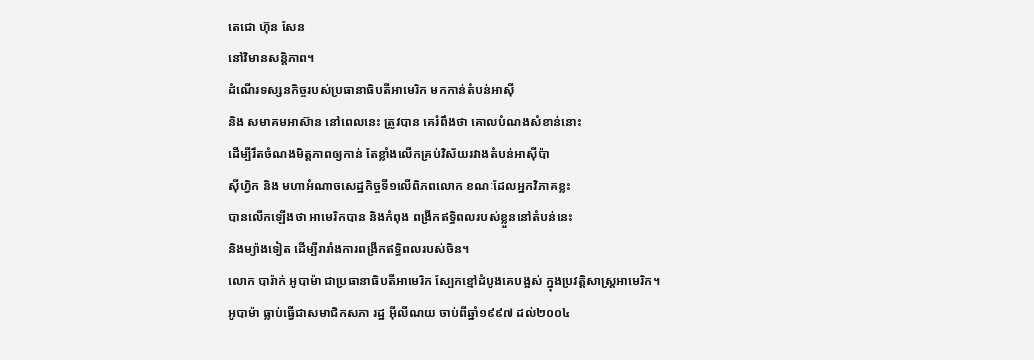តេជោ ហ៊ុន សែន
នៅវិមានសន្តិភាព។
ដំណើរទស្សនកិច្ចរបស់ប្រធានាធិបតីអាមេរិក មកកាន់តំបន់អាស៊ី
និង សមាគមអាស៊ាន នៅពេលនេះ ត្រូវបាន គេរំពឹងថា គោលបំណងសំខាន់នោះ
ដើម្បីរឹតចំណងមិត្តភាពឲ្យកាន់ តែខ្លាំងលើកគ្រប់វិស័យរវាងតំបន់អាស៊ីប៉ា
ស៊ីហ្វិក និង មហាអំណាចសេដ្ឋកិច្ចទី១លើពិភពលោក ខណៈដែលអ្នកវិភាគខ្លះ
បានលើកឡើងថា អាមេរិកបាន និងកំពុង ពង្រីកឥទ្ធិពលរបស់ខ្លួននៅតំបន់នេះ
និងម្យ៉ាងទៀត ដើម្បីរារាំងការពង្រីកឥទ្ធិពលរបស់ចិន។
លោក បារ៉ាក់ អូបាម៉ា ជាប្រធានាធិបតីអាមេរិក ស្បែកខ្មៅដំបូងគេបង្អស់ ក្នុងប្រវត្តិសាស្រ្តអាមេរិក។
អូបាម៉ា ធ្លាប់ធ្វើជាសមាជិកសភា រដ្ឋ អ៊ីលីណយ ចាប់ពីឆ្នាំ១៩៩៧ ដល់២០០៤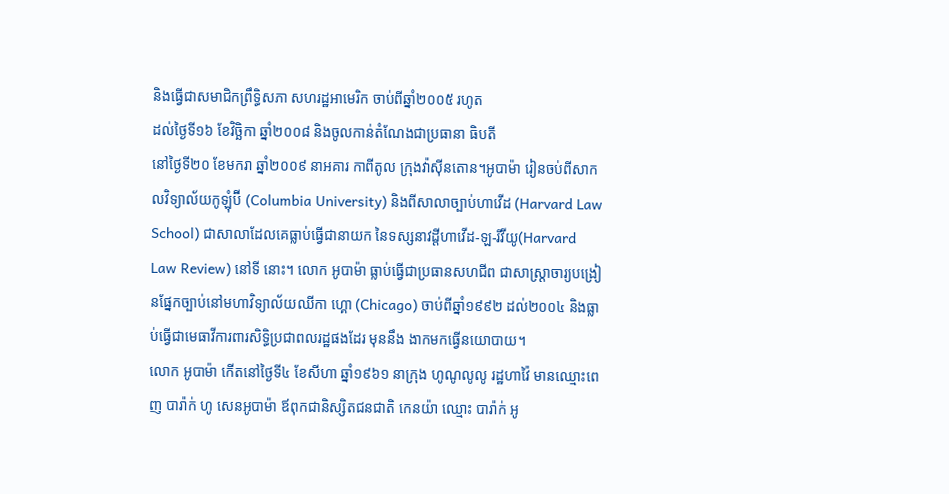និងធ្វើជាសមាជិកព្រឹទ្ធិសភា សហរដ្ឋអាមេរិក ចាប់ពីឆ្នាំ២០០៥ រហូត
ដល់ថ្ងៃទី១៦ ខែវិច្ឆិកា ឆ្នាំ២០០៨ និងចូលកាន់តំណែងជាប្រធានា ធិបតី
នៅថ្ងៃទី២០ ខែមករា ឆ្នាំ២០០៩ នាអគារ កាពីតូល ក្រុងវ៉ាស៊ីនតោន។អូបាម៉ា រៀនចប់ពីសាកលវិទ្យាល័យកូឡុំប៊ី (Columbia University) និងពីសាលាច្បាប់ហាវើដ (Harvard Law School) ជាសាលាដែលគេធ្លាប់ធ្វើជានាយក នៃទស្សនាវដ្តីហាវើដ-ឡ-រីវីយូ(Harvard Law Review) នៅទី នោះ។ លោក អូបាម៉ា ធ្លាប់ធ្វើជាប្រធានសហជីព ជាសាស្រ្តាចារ្យបង្រៀនផ្នែកច្បាប់នៅមហាវិទ្យាល័យឈីកា ហ្គោ (Chicago) ចាប់ពីឆ្នាំ១៩៩២ ដល់២០០៤ និងធ្លាប់ធ្វើជាមេធាវីការពារសិទ្ធិប្រជាពលរដ្ឋផងដែរ មុននឹង ងាកមកធ្វើនយោបាយ។
លោក អូបាម៉ា កើតនៅថ្ងៃទី៤ ខែសីហា ឆ្នាំ១៩៦១ នាក្រុង ហូណូលូលូ រដ្ឋហាវ៉ៃ មានឈ្មោះពេញ បារ៉ាក់ ហូ សេនអូបាម៉ា ឪពុកជានិស្សិតជនជាតិ កេនយ៉ា ឈ្មោះ បារ៉ាក់ អូ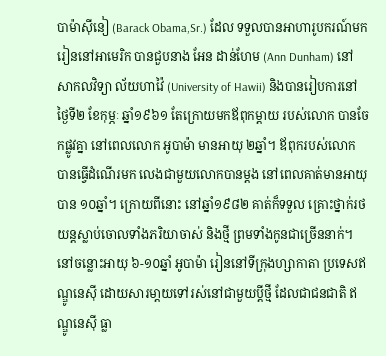បាម៉ាស៊ីនៀ (Barack Obama,Sr.) ដែល ទទួលបានអាហារូបករណ៍មករៀននៅអាមេរិក បានជួបនាង អែន ដាន់ហែម (Ann Dunham) នៅសាកលវិទ្យា ល័យហាវ៉ៃ (University of Hawii) និងបានរៀបការនៅថ្ងៃទី២ ខែកុម្ភៈ ឆ្នាំ១៩៦១ តែក្រោយមកឪពុកម្តាយ របស់លោក បានចែកផ្លូវគ្នា នៅពេលលោក អូបាម៉ា មានអាយុ ២ឆ្នាំ។ ឪពុករបស់លោក បានធ្វើដំណើរមក លេងជាមួយលោកបានម្តង នៅពេលគាត់មានអាយុបាន ១០ឆ្នាំ។ ក្រោយពីនោះ នៅឆ្នាំ១៩៨២ គាត់ក៏ទទួល គ្រោះថ្នាក់រថយន្តស្លាប់ចោលទាំងភរិយាចាស់ និងថ្មី ព្រមទាំងកូនជាច្រើននាក់។ នៅចន្លោះអាយុ ៦-១០ឆ្នាំ អូបាម៉ា រៀននៅទីក្រុងហ្សាកាតា ប្រទេសឥណ្ឌូនេស៊ី ដោយសារមា្តយទៅរស់នៅជាមួយប្តីថ្មី ដែលជាជនជាតិ ឥណ្ឌូនេស៊ី ធ្លា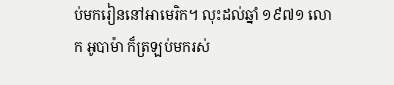ប់មករៀននៅអាមេរិក។ លុះដល់ឆ្នាំ ១៩៧១ លោក អូបាម៉ា ក៏ត្រឡប់មករស់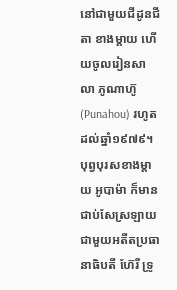នៅជាមួយជីដូនជីតា ខាងម្តាយ ហើយចូលរៀនសាលា ភូណាហ៊ូ (Punahou) រហូតដល់ឆ្នាំ១៩៧៩។
បុព្វបុរសខាងម្តាយ អូបាម៉ា ក៏មានជាប់សែស្រឡាយ ជាមួយអតីតប្រធានាធិបតី ហ៊ែរី ទ្រូ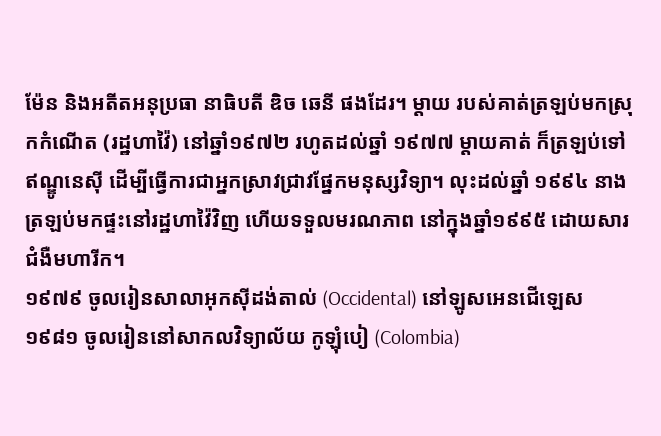ម៉ែន និងអតីតអនុប្រធា នាធិបតី ឌិច ឆេនី ផងដែរ។ ម្តាយ របស់គាត់ត្រឡប់មកស្រុកកំណើត (រដ្ឋហាវ៉ៃ) នៅឆ្នាំ១៩៧២ រហូតដល់ឆ្នាំ ១៩៧៧ ម្តាយគាត់ ក៏ត្រឡប់ទៅឥណ្ឌូនេស៊ី ដើម្បីធ្វើការជាអ្នកស្រាវជ្រាវផ្នែកមនុស្សវិទ្យា។ លុះដល់ឆ្នាំ ១៩៩៤ នាងត្រឡប់មកផ្ទះនៅរដ្ឋហាវ៉ៃវិញ ហើយទទួលមរណភាព នៅក្នុងឆ្នាំ១៩៩៥ ដោយសារជំងឺមហារីក។
១៩៧៩ ចូលរៀនសាលាអុកស៊ីដង់តាល់ (Occidental) នៅឡូសអេនជើឡេស
១៩៨១ ចូលរៀននៅសាកលវិទ្យាល័យ កូឡុំបៀ (Colombia)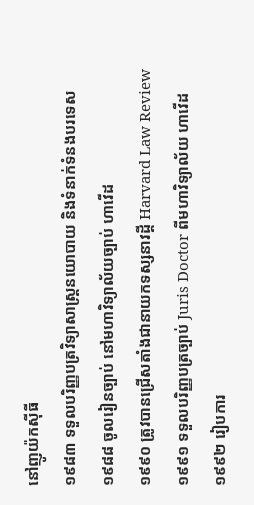នៅញូយ៉កស៊ីធី
១៩៨៣ ទទួលបរិញ្ញបត្រវិទ្យាសាស្រ្តនយោបាយ និងទំនាក់ទំនងបរទេស
១៩៨៨ ចូលរៀនច្បាប់ នៅមហាវិទ្យាល័យច្បាប់ ហាវើដ
១៩៩០ ត្រូវបានជ្រើសតាំងជានាយកទស្សនាវដ្តី Harvard Law Review
១៩៩១ ទទួលបរិញ្ញបត្រច្បាប់ Juris Doctor ពីមហាវិទ្យាល័យ ហាវើដ
១៩៩២ រៀបការ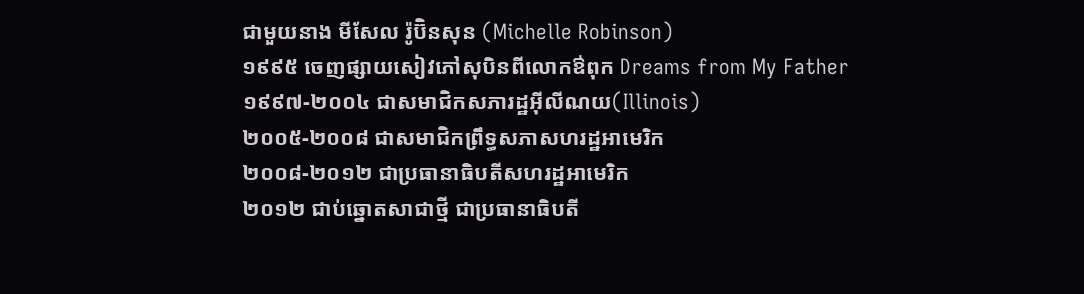ជាមួយនាង មីសែល រ៉ូប៊ិនសុន (Michelle Robinson)
១៩៩៥ ចេញផ្សាយសៀវភៅសុបិនពីលោកឳពុក Dreams from My Father
១៩៩៧-២០០៤ ជាសមាជិកសភារដ្ឋអ៊ីលីណយ(Illinois)
២០០៥-២០០៨ ជាសមាជិកព្រឹទ្ធសភាសហរដ្ឋអាមេរិក
២០០៨-២០១២ ជាប្រធានាធិបតីសហរដ្ឋអាមេរិក
២០១២ ជាប់ឆ្នោតសាជាថ្មី ជាប្រធានាធិបតី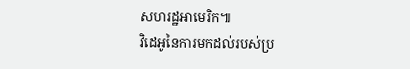សហរដ្ឋអាមេរិក៕
វិដេអូនៃការមកដល់របស់ប្រ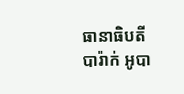ធានាធិបតី បារ៉ាក់ អូបា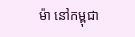ម៉ា នៅកម្ពុជា